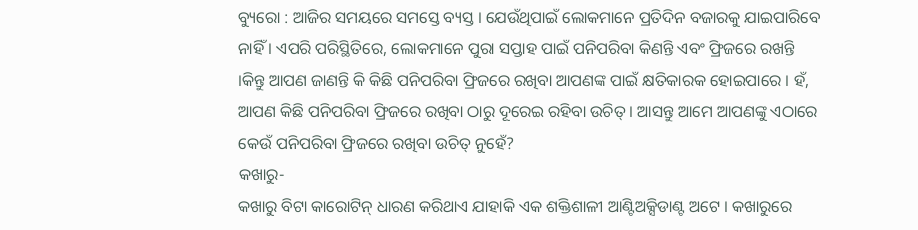ବ୍ୟୁରୋ : ଆଜିର ସମୟରେ ସମସ୍ତେ ବ୍ୟସ୍ତ । ଯେଉଁଥିପାଇଁ ଲୋକମାନେ ପ୍ରତିଦିନ ବଜାରକୁ ଯାଇପାରିବେ ନାହିଁ । ଏପରି ପରିସ୍ଥିତିରେ, ଲୋକମାନେ ପୁରା ସପ୍ତାହ ପାଇଁ ପନିପରିବା କିଣନ୍ତି ଏବଂ ଫ୍ରିଜରେ ରଖନ୍ତି ।କିନ୍ତୁ ଆପଣ ଜାଣନ୍ତି କି କିଛି ପନିପରିବା ଫ୍ରିଜରେ ରଖିବା ଆପଣଙ୍କ ପାଇଁ କ୍ଷତିକାରକ ହୋଇପାରେ । ହଁ, ଆପଣ କିଛି ପନିପରିବା ଫ୍ରିଜରେ ରଖିବା ଠାରୁ ଦୂରେଇ ରହିବା ଉଚିତ୍ । ଆସନ୍ତୁ ଆମେ ଆପଣଙ୍କୁ ଏଠାରେ କେଉଁ ପନିପରିବା ଫ୍ରିଜରେ ରଖିବା ଉଚିତ୍ ନୁହେଁ?
କଖାରୁ-
କଖାରୁ ବିଟା କାରୋଟିନ୍ ଧାରଣ କରିଥାଏ ଯାହାକି ଏକ ଶକ୍ତିଶାଳୀ ଆଣ୍ଟିଅକ୍ସିଡାଣ୍ଟ ଅଟେ । କଖାରୁରେ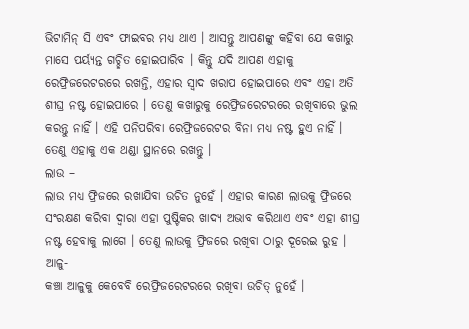ଭିଟାମିନ୍ ସି ଏବଂ ଫାଇବର ମଧ୍ୟ ଥାଏ । ଆସନ୍ତୁ ଆପଣଙ୍କୁ କହିବା ଯେ କଖାରୁ ମାସେ ପର୍ୟ୍ୟନ୍ତ ଗଚ୍ଛିତ ହୋଇପାରିବ । କିନ୍ତୁ ଯଦି ଆପଣ ଏହାକୁ ରେଫ୍ରିଜରେଟରରେ ରଖନ୍ତି, ଏହାର ସ୍ୱାଦ ଖରାପ ହୋଇପାରେ ଏବଂ ଏହା ଅତି ଶୀଘ୍ର ନଷ୍ଟ ହୋଇପାରେ । ତେଣୁ କଖାରୁକୁ ରେଫ୍ରିଜରେଟରରେ ରଖିବାରେ ଭୁଲ କରନ୍ତୁ ନାହିଁ । ଏହି ପନିପରିବା ରେଫ୍ରିଜରେଟର ବିନା ମଧ୍ୟ ନଷ୍ଟ ହୁଏ ନାହିଁ । ତେଣୁ ଏହାକୁ ଏକ ଥଣ୍ଡା ସ୍ଥାନରେ ରଖନ୍ତୁ ।
ଲାଉ –
ଲାଉ ମଧ୍ୟ ଫ୍ରିଜରେ ରଖାଯିବା ଉଚିତ ନୁହେଁ । ଏହାର କାରଣ ଲାଉକୁ ଫ୍ରିଜରେ ସଂରକ୍ଷଣ କରିବା ଦ୍ୱାରା ଏହା ପୁଷ୍ଟିକର ଖାଦ୍ୟ ଅଭାବ କରିଥାଏ ଏବଂ ଏହା ଶୀଘ୍ର ନଷ୍ଟ ହେବାକୁ ଲାଗେ । ତେଣୁ ଲାଉକୁ ଫ୍ରିଜରେ ରଖିବା ଠାରୁ ଦୂରେଇ ରୁହ ।
ଆଳୁ-
କଞ୍ଚା ଆଳୁକୁ କେବେବି ରେଫ୍ରିଜରେଟରରେ ରଖିବା ଉଚିତ୍ ନୁହେଁ ।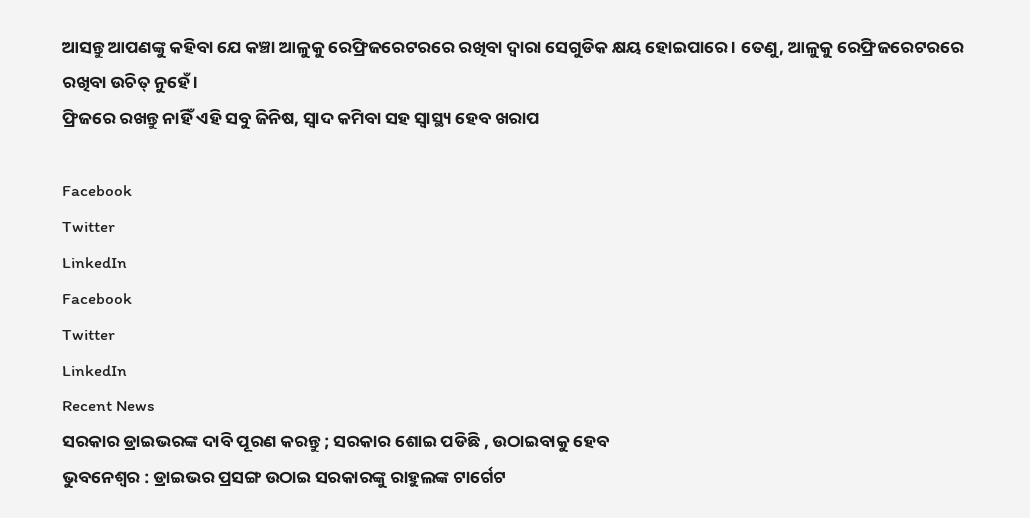ଆସନ୍ତୁ ଆପଣଙ୍କୁ କହିବା ଯେ କଞ୍ଚା ଆଳୁକୁ ରେଫ୍ରିଜରେଟରରେ ରଖିବା ଦ୍ୱାରା ସେଗୁଡିକ କ୍ଷୟ ହୋଇପାରେ । ତେଣୁ, ଆଳୁକୁ ରେଫ୍ରିଜରେଟରରେ ରଖିବା ଉଚିତ୍ ନୁହେଁ ।
ଫ୍ରିଜରେ ରଖନ୍ତୁ ନାହିଁ ଏହି ସବୁ ଜିନିଷ, ସ୍ୱାଦ କମିବା ସହ ସ୍ୱାସ୍ଥ୍ୟ ହେବ ଖରାପ

Facebook
Twitter
LinkedIn
Facebook
Twitter
LinkedIn
Recent News
ସରକାର ଡ୍ରାଇଭରଙ୍କ ଦାବି ପୂରଣ କରନ୍ତୁ ; ସରକାର ଶୋଇ ପଡିଛି , ଉଠାଇବାକୁ ହେବ
ଭୁବନେଶ୍ୱର : ଡ୍ରାଇଭର ପ୍ରସଙ୍ଗ ଉଠାଇ ସରକାରଙ୍କୁ ରାହୁଲଙ୍କ ଟାର୍ଗେଟ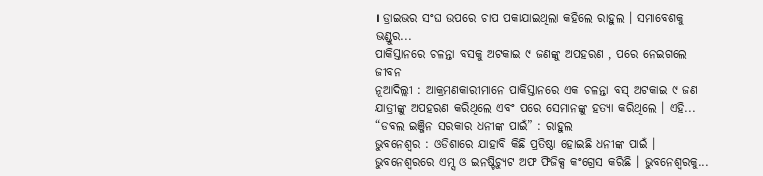। ଡ୍ରାଇଭର ସଂଘ ଉପରେ ଚାପ ପକାଯାଇଥିଲା କହିଲେ ରାହୁଲ । ସମାବେଶକୁ ଭଣ୍ଡୁର...
ପାକିସ୍ତାନରେ ଚଳନ୍ତା ବସକୁ ଅଟକାଇ ୯ ଜଣଙ୍କୁ ଅପହରଣ , ପରେ ନେଇଗଲେ ଜୀବନ
ନୂଆଦିଲ୍ଲୀ : ଆକ୍ରମଣକାରୀମାନେ ପାକିସ୍ତାନରେ ଏକ ଚଳନ୍ତା ବସ୍ ଅଟକାଇ ୯ ଜଣ ଯାତ୍ରୀଙ୍କୁ ଅପହରଣ କରିଥିଲେ ଏବଂ ପରେ ସେମାନଙ୍କୁ ହତ୍ୟା କରିଥିଲେ । ଏହି...
“ଡବଲ ଇଞ୍ଜିନ ସରକାର ଧନୀଙ୍କ ପାଇଁ” : ରାହୁଲ
ଭୁବନେଶ୍ୱର : ଓଡିଶାରେ ଯାହାବି କିଛି ପ୍ରତିଷ୍ଠା ହୋଇଛି ଧନୀଙ୍କ ପାଇଁ । ଭୁବନେଶ୍ୱରରେ ଏମ୍ସ ଓ ଇନଷ୍ଟିଚ୍ୟୁଟ ଅଫ ଫିଜିକ୍ସ କଂଗ୍ରେସ କରିଛି । ଭୁବନେଶ୍ୱରକୁ...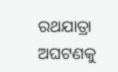ରଥଯାତ୍ରା ଅଘଟଣକୁ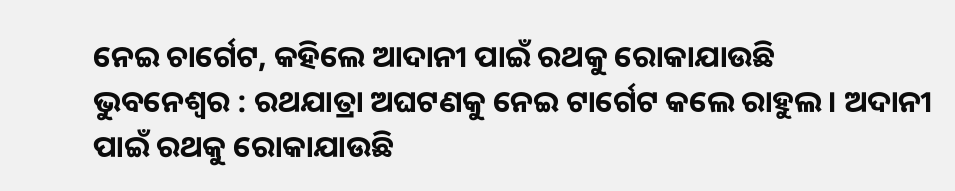ନେଇ ଚାର୍ଗେଟ, କହିଲେ ଆଦାନୀ ପାଇଁ ରଥକୁ ରୋକାଯାଉଛି
ଭୁବନେଶ୍ୱର : ରଥଯାତ୍ରା ଅଘଟଣକୁ ନେଇ ଟାର୍ଗେଟ କଲେ ରାହୁଲ । ଅଦାନୀ ପାଇଁ ରଥକୁ ରୋକାଯାଉଛି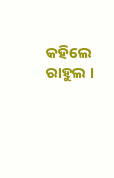କହିଲେ ରାହୁଲ ।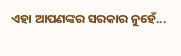ଏହା ଆପଣଙ୍କର ସରକାର ନୁହେଁ...